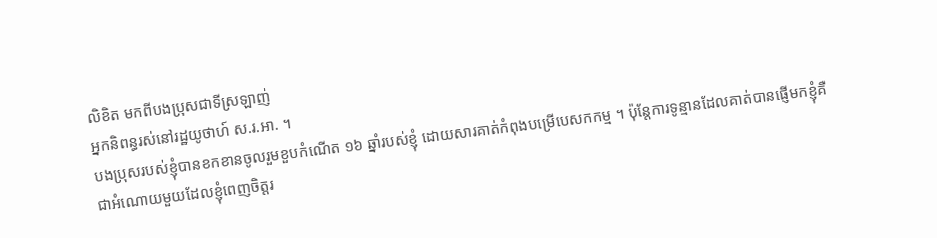លិខិត មកពីបងប្រុសជាទីស្រឡាញ់
អ្នកនិពន្ធរស់នៅរដ្ឋយូថាហ៍ ស.រ.អា. ។
បងប្រុសរបស់ខ្ញុំបានខកខានចូលរួមខួបកំណើត ១៦ ឆ្នាំរបស់ខ្ញុំ ដោយសារគាត់កំពុងបម្រើបេសកកម្ម ។ ប៉ុន្តែការទូន្មានដែលគាត់បានផ្ញើមកខ្ញុំគឺជាអំណោយមួយដែលខ្ញុំពេញចិត្តរ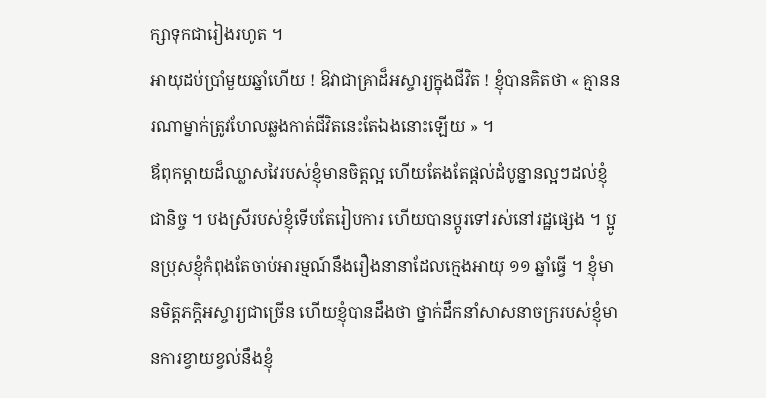ក្សាទុកជារៀងរហូត ។
អាយុដប់ប្រាំមួយឆ្នាំហើយ ! ឱវាជាគ្រាដ៏អស្ចារ្យក្នុងជីវិត ! ខ្ញុំបានគិតថា « គ្មាននរណាម្នាក់ត្រូវហែលឆ្លងកាត់ជីវិតនេះតែឯងនោះឡើយ » ។
ឪពុកម្ដាយដ៏ឈ្លាសវៃរបស់ខ្ញុំមានចិត្តល្អ ហើយតែងតែផ្តល់ដំបូន្នានល្អៗដល់ខ្ញុំជានិច្ច ។ បងស្រីរបស់ខ្ញុំទើបតែរៀបការ ហើយបានប្តូរទៅរស់នៅរដ្ឋផ្សេង ។ ប្អូនប្រុសខ្ញុំកំពុងតែចាប់អារម្មណ៍នឹងរឿងនានាដែលក្មេងអាយុ ១១ ឆ្នាំធ្វើ ។ ខ្ញុំមានមិត្តភក្តិអស្ចារ្យជាច្រើន ហើយខ្ញុំបានដឹងថា ថ្នាក់ដឹកនាំសាសនាចក្ររបស់ខ្ញុំមានការខ្វាយខ្វល់នឹងខ្ញុំ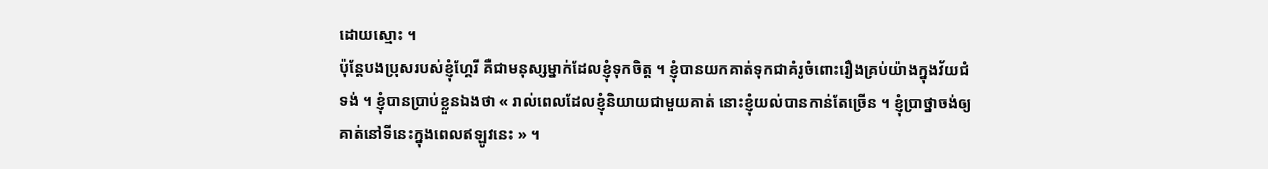ដោយស្មោះ ។
ប៉ុន្តែបងប្រុសរបស់ខ្ញុំហ្គែរី គឺជាមនុស្សម្នាក់ដែលខ្ញុំទុកចិត្ត ។ ខ្ញុំបានយកគាត់ទុកជាគំរូចំពោះរឿងគ្រប់យ៉ាងក្នុងវ័យជំទង់ ។ ខ្ញុំបានប្រាប់ខ្លួនឯងថា « រាល់ពេលដែលខ្ញុំនិយាយជាមួយគាត់ នោះខ្ញុំយល់បានកាន់តែច្រើន ។ ខ្ញុំប្រាថ្នាចង់ឲ្យគាត់នៅទីនេះក្នុងពេលឥឡូវនេះ » ។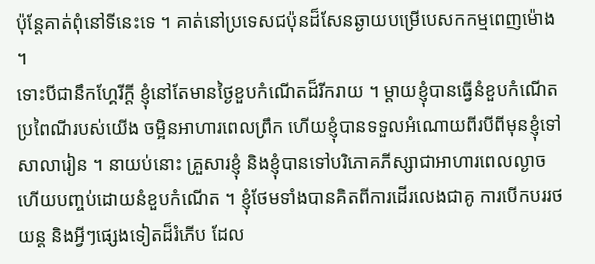ប៉ុន្តែគាត់ពុំនៅទីនេះទេ ។ គាត់នៅប្រទេសជប៉ុនដ៏សែនឆ្ងាយបម្រើបេសកកម្មពេញម៉ោង ។
ទោះបីជានឹកហ្គែរីក្តី ខ្ញុំនៅតែមានថ្ងៃខួបកំណើតដ៏រីករាយ ។ ម្តាយខ្ញុំបានធ្វើនំខួបកំណើតប្រពៃណីរបស់យើង ចម្អិនអាហារពេលព្រឹក ហើយខ្ញុំបានទទួលអំណោយពីរបីពីមុនខ្ញុំទៅសាលារៀន ។ នាយប់នោះ គ្រួសារខ្ញុំ និងខ្ញុំបានទៅបរិភោគភីស្សាជាអាហារពេលល្ងាច ហើយបញ្ចប់ដោយនំខួបកំណើត ។ ខ្ញុំថែមទាំងបានគិតពីការដើរលេងជាគូ ការបើកបររថយន្ត និងអ្វីៗផ្សេងទៀតដ៏រំភើប ដែល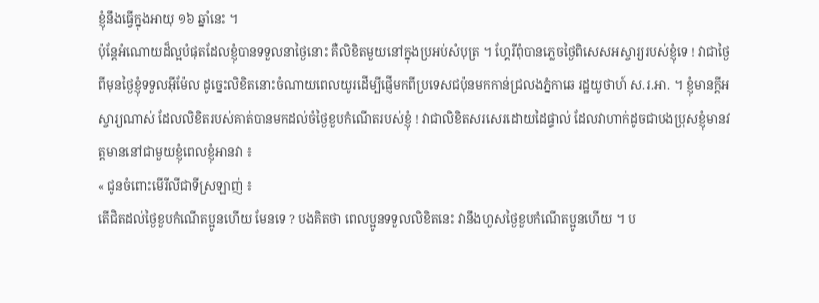ខ្ញុំនឹងធ្វើក្នុងអាយុ ១៦ ឆ្នាំនេះ ។
ប៉ុន្តែអំណោយដ៏ល្អបំផុតដែលខ្ញុំបានទទួលនាថ្ងៃនោះ គឺលិខិតមួយនៅក្នុងប្រអប់សំបុត្រ ។ ហ្គែរីពុំបានភ្លេចថ្ងៃពិសេសអស្ចារ្យរបស់ខ្ញុំទេ ! វាជាថ្ងៃពីមុនថ្ងៃខ្ញុំទទួលអ៊ីម៉ែល ដូច្នេះលិខិតនោះចំណាយពេលយូរដើម្បីផ្ញើមកពីប្រទេសជប៉ុនមកកាន់ជ្រលងភ្នំកាឆេ រដ្ឋយូថាហ៍ ស.រ.អា. ។ ខ្ញុំមានក្តីអស្ចារ្យណាស់ ដែលលិខិតរបស់គាត់បានមកដល់ចំថ្ងៃខួបកំណើតរបស់ខ្ញុំ ! វាជាលិខិតសរសេរដោយដៃផ្ទាល់ ដែលវាហាក់ដូចជាបងប្រុសខ្ញុំមានវត្តមាននៅជាមួយខ្ញុំពេលខ្ញុំអានវា ៖
« ជូនចំពោះមើរីលីជាទីស្រឡាញ់ ៖
តើជិតដល់ថ្ងៃខួបកំណើតប្អូនហើយ មែនទេ ? បងគិតថា ពេលប្អូនទទួលលិខិតនេះ វានឹងហួសថ្ងៃខួបកំណើតប្អូនហើយ ។ ប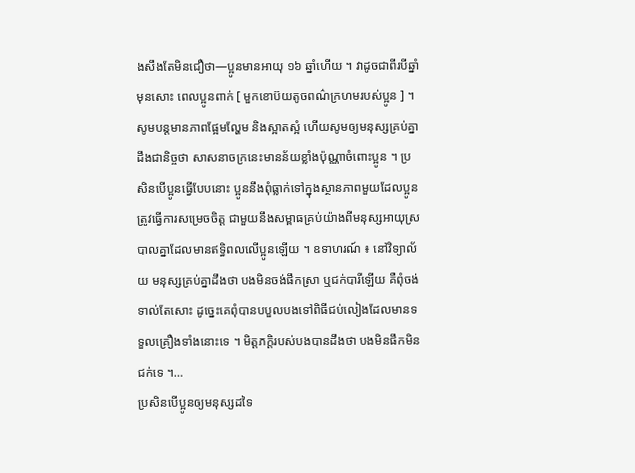ងសឹងតែមិនជឿថា—ប្អូនមានអាយុ ១៦ ឆ្នាំហើយ ។ វាដូចជាពីរបីឆ្នាំមុនសោះ ពេលប្អូនពាក់ [ មួកខោប៊យតូចពណ៌ក្រហមរបស់ប្អូន ] ។
សូមបន្តមានភាពផ្អែមល្ហែម និងស្អាតស្អំ ហើយសូមឲ្យមនុស្សគ្រប់គ្នាដឹងជានិច្ចថា សាសនាចក្រនេះមានន័យខ្លាំងប៉ុណ្ណាចំពោះប្អូន ។ ប្រសិនបើប្អូនធ្វើបែបនោះ ប្អូននឹងពុំធ្លាក់ទៅក្នុងស្ថានភាពមួយដែលប្អូនត្រូវធ្វើការសម្រេចចិត្ត ជាមួយនឹងសម្ពាធគ្រប់យ៉ាងពីមនុស្សអាយុស្របាលគ្នាដែលមានឥទ្ធិពលលើប្អូនឡើយ ។ ឧទាហរណ៍ ៖ នៅវិទ្យាល័យ មនុស្សគ្រប់គ្នាដឹងថា បងមិនចង់ផឹកស្រា ឬជក់បារីឡើយ គឺពុំចង់ទាល់តែសោះ ដូច្នេះគេពុំបានបបួលបងទៅពិធីជប់លៀងដែលមានទទួលគ្រឿងទាំងនោះទេ ។ មិត្តភក្ដិរបស់បងបានដឹងថា បងមិនផឹកមិនជក់ទេ ។…
ប្រសិនបើប្អូនឲ្យមនុស្សដទៃ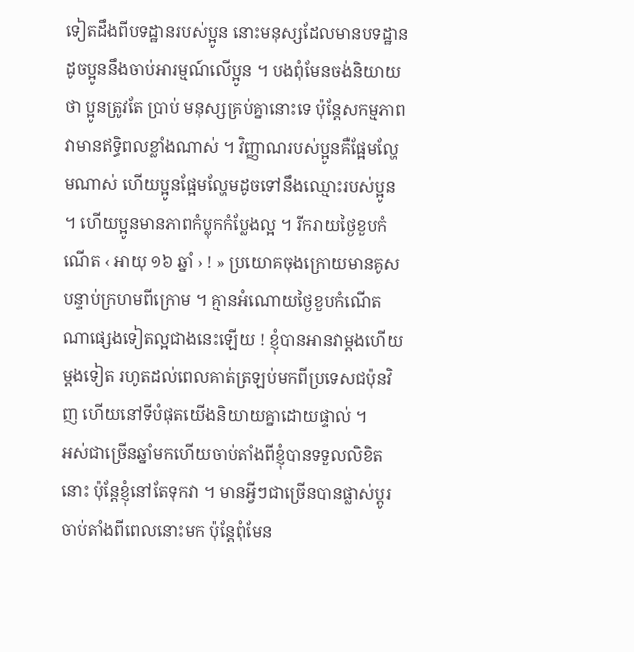ទៀតដឹងពីបទដ្ឋានរបស់ប្អូន នោះមនុស្សដែលមានបទដ្ឋានដូចប្អូននឹងចាប់អារម្មណ៍លើប្អូន ។ បងពុំមែនចង់និយាយថា ប្អូនត្រូវតែ ប្រាប់ មនុស្សគ្រប់គ្នានោះទេ ប៉ុន្តែសកម្មភាពវាមានឥទ្ធិពលខ្លាំងណាស់ ។ វិញ្ញាណរបស់ប្អូនគឺផ្អែមល្ហែមណាស់ ហើយប្អូនផ្អែមល្ហែមដូចទៅនឹងឈ្មោះរបស់ប្អូន ។ ហើយប្អូនមានភាពកំប្លុកកំប្លែងល្អ ។ រីករាយថ្ងៃខួបកំណើត ‹ អាយុ ១៦ ឆ្នាំ › ! » ប្រយោគចុងក្រោយមានគូសបន្ទាប់ក្រហមពីក្រោម ។ គ្មានអំណោយថ្ងៃខួបកំណើតណាផ្សេងទៀតល្អជាងនេះឡើយ ! ខ្ញុំបានអានវាម្តងហើយម្តងទៀត រហូតដល់ពេលគាត់ត្រឡប់មកពីប្រទេសជប៉ុនវិញ ហើយនៅទីបំផុតយើងនិយាយគ្នាដោយផ្ទាល់ ។
អស់ជាច្រើនឆ្នាំមកហើយចាប់តាំងពីខ្ញុំបានទទួលលិខិតនោះ ប៉ុន្តែខ្ញុំនៅតែទុកវា ។ មានអ្វីៗជាច្រើនបានផ្លាស់ប្តូរចាប់តាំងពីពេលនោះមក ប៉ុន្តែពុំមែន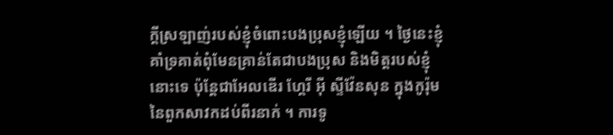ក្តីស្រឡាញ់របស់ខ្ញុំចំពោះបងប្រុសខ្ញុំឡើយ ។ ថ្ងៃនេះខ្ញុំគាំទ្រគាត់ពុំមែនគ្រាន់តែជាបងប្រុស និងមិត្តរបស់ខ្ញុំនោះទេ ប៉ុន្តែជាអែលឌើរ ហ្គែរី អ៊ី ស្ទីវ៉ែនសុន ក្នុងកូរ៉ុមនៃពួកសាវកដប់ពីរនាក់ ។ ការទូ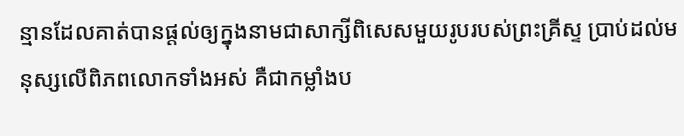ន្មានដែលគាត់បានផ្តល់ឲ្យក្នុងនាមជាសាក្សីពិសេសមួយរូបរបស់ព្រះគ្រីស្ទ ប្រាប់ដល់មនុស្សលើពិភពលោកទាំងអស់ គឺជាកម្លាំងប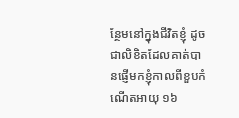ន្ថែមនៅក្នុងជីវិតខ្ញុំ ដូចជាលិខិតដែលគាត់បានផ្ញើមកខ្ញុំកាលពីខួបកំណើតអាយុ ១៦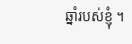ឆ្នាំរបស់ខ្ញុំ ។